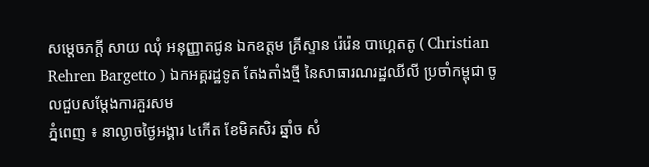សម្តេចភក្ដី សាយ ឈុំ អនុញ្ញាតជូន ឯកឧត្តម គ្រីស្ទាន រ៉េរ៉េន បាហ្គេតតូ ( Christian Rehren Bargetto ) ឯកអគ្គរដ្ឋទូត តែងតាំងថ្មី នៃសាធារណរដ្ឋឈីលី ប្រចាំកម្ពុជា ចូលជួបសម្ដែងការគួរសម
ភ្នំពេញ ៖ នាល្ងាចថ្ងៃអង្គារ ៤កើត ខែមិគសិរ ឆ្នាំច សំ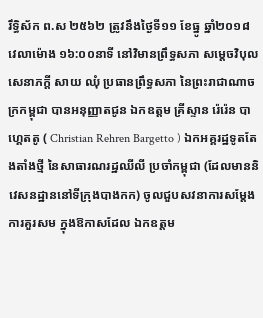រឹទ្ធិស័ក ព.ស ២៥៦២ ត្រូវនឹងថ្ងៃទី១១ ខែធ្នូ ឆ្នាំ២០១៨ វេលាម៉ោង ១៦:០០នាទី នៅវិមានព្រឹទ្ធសភា សម្តេចវិបុលសេនាភក្តី សាយ ឈុំ ប្រធានព្រឹទ្ធសភា នៃព្រះរាជាណាចក្រកម្ពុជា បានអនុញ្ញាតជូន ឯកឧត្តម គ្រីស្ទាន រ៉េរ៉េន បាហ្គេតតូ ( Christian Rehren Bargetto ) ឯកអគ្គរដ្ឋទូតតែងតាំងថ្មី នៃសាធារណរដ្ឋឈីលី ប្រចាំកម្ពុជា (ដែលមាននិវេសនដ្ឋាននៅទីក្រុងបាងកក) ចូលជួបសវនាការសម្ដែងការគួរសម ក្នុងឱកាសដែល ឯកឧត្តម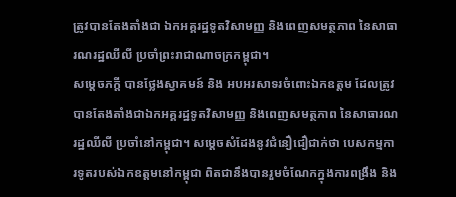ត្រូវបានតែងតាំងជា ឯកអគ្គរដ្ឋទូតវិសាមញ្ញ និងពេញសមត្ថភាព នៃសាធារណរដ្ឋឈីលី ប្រចាំព្រះរាជាណាចក្រកម្ពុជា។
សម្តេចភក្តី បានថ្លែងស្វាគមន៍ និង អបអរសាទរចំពោះឯកឧត្តម ដែលត្រូវបានតែងតាំងជាឯកអគ្គរដ្ឋទូតវិសាមញ្ញ និងពេញសមត្ថភាព នៃសាធារណរដ្ឋឈីលី ប្រចាំនៅកម្ពុជា។ សម្តេចសំដែងនូវជំនឿជឿជាក់ថា បេសកម្មការទូតរបស់ឯកឧត្តមនៅកម្ពុជា ពិតជានឹងបានរួមចំណែកក្នុងការពង្រឹង និង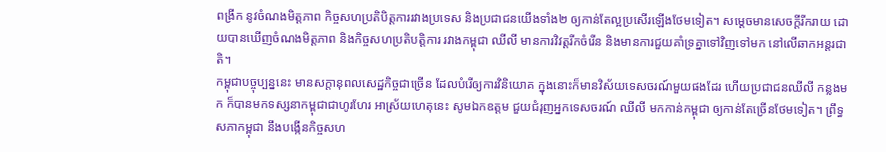ពង្រីក នូវចំណងមិត្តភាព កិច្ចសហប្រតិបិត្តការរវាងប្រទេស និងប្រជាជនយើងទាំង២ ឲ្យកាន់តែល្អប្រសើរឡើងថែមទៀត។ សម្តេចមានសេចក្តីរីករាយ ដោយបានឃើញចំណងមិត្តភាព និងកិច្ចសហប្រតិបតិ្តការ រវាងកម្ពុជា ឈីលី មានការវិវត្តរីកចំរើន និងមានការជួយគាំទ្រគ្នាទៅវិញទៅមក នៅលើឆាកអន្តរជាតិ។
កម្ពុជាបច្ចុប្បន្ននេះ មានសក្តានុពលសេដ្ឋកិច្ចជាច្រើន ដែលបំរើឲ្យការវិនិយោគ ក្នុងនោះក៏មានវិស័យទេសចរណ៍មួយផងដែរ ហើយប្រជាជនឈីលី កន្លងមក ក៏បានមកទស្សនាកម្ពុជាជាហូរហែរ អាស្រ័យហេតុនេះ សូមឯកឧត្តម ជួយជំរុញអ្នកទេសចរណ៍ ឈីលី មកកាន់កម្ពុជា ឲ្យកាន់តែច្រើនថែមទៀត។ ព្រឹទ្ធសភាកម្ពុជា នឹងបង្កើនកិច្ចសហ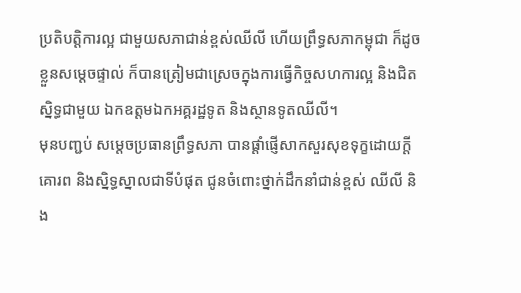ប្រតិបត្តិការល្អ ជាមួយសភាជាន់ខ្ពស់ឈីលី ហើយព្រឹទ្ធសភាកម្ពុជា ក៏ដូចខ្លួនសម្តេចផ្ទាល់ ក៏បានត្រៀមជាស្រេចក្នុងការធ្វើកិច្ចសហការល្អ និងជិតស្និទ្ធជាមួយ ឯកឧត្តមឯកអគ្គរដ្ឋទូត និងស្ថានទូតឈីលី។
មុនបញ្ជប់ សម្តេចប្រធានព្រឹទ្ធសភា បានផ្តាំផ្ញើសាកសួរសុខទុក្ខដោយក្តីគោរព និងស្និទ្ធស្នាលជាទីបំផុត ជូនចំពោះថ្នាក់ដឹកនាំជាន់ខ្ពស់ ឈីលី និង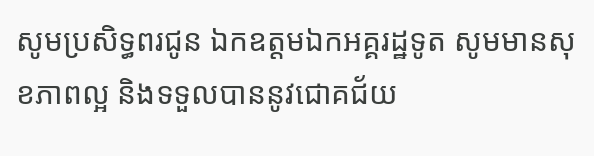សូមប្រសិទ្ធពរជូន ឯកឧត្តមឯកអគ្គរដ្ឋទូត សូមមានសុខភាពល្អ និងទទួលបាននូវជោគជ័យ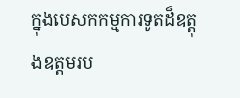ក្នុងបេសកកម្មការទូតដ៏ឧត្តុងឧត្តមរប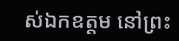ស់ឯកឧត្តម នៅព្រះ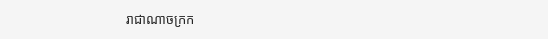រាជាណាចក្រក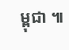ម្ពុជា ៕